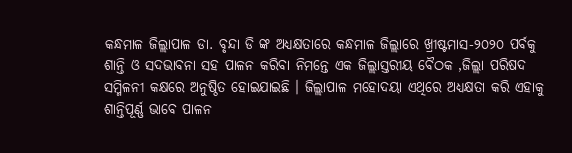କନ୍ଧମାଳ ଜିଲ୍ଲାପାଳ ଡା. ବୃନ୍ଦା ଡି ଙ୍କ ଅଧ୍ୟକ୍ଷତାରେ କନ୍ଧମାଳ ଜିଲ୍ଲାରେ ଖ୍ରୀଷ୍ଟମାସ-୨୦୨୦ ପର୍ବକୁ ଶାନ୍ତି ଓ ସଦଭାବନା ସହ ପାଳନ କରିବା ନିମନ୍ତେ ଏକ ଜିଲ୍ଲାସ୍ତରୀୟ ବୈଠକ ,ଜିଲ୍ଲା ପରିଷଦ ସମ୍ମିଳନୀ କକ୍ଷରେ ଅନୁଷ୍ଠିତ ହୋଇଯାଇଛି । ଜିଲ୍ଲାପାଳ ମହୋଦୟା ଏଥିରେ ଅଧ୍ୟକ୍ଷତା କରି ଏହାକୁ ଶାନ୍ତିପୂର୍ଣ୍ଣ ଭାବେ ପାଳନ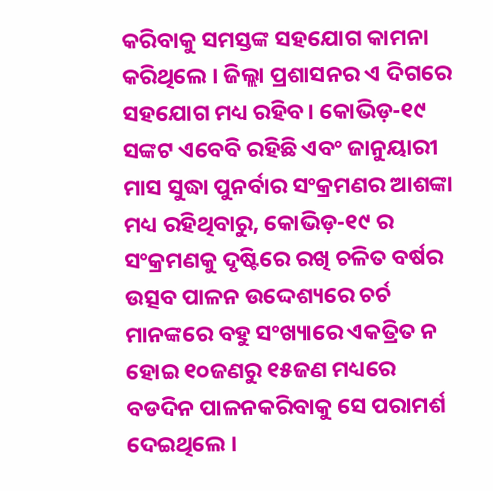କରିବାକୁ ସମସ୍ତଙ୍କ ସହଯୋଗ କାମନା କରିଥିଲେ । ଜିଲ୍ଲା ପ୍ରଶାସନର ଏ ଦିଗରେ ସହଯୋଗ ମଧ୍ୟ ରହିବ। କୋଭିଡ଼-୧୯ ସଙ୍କଟ ଏବେବି ରହିଛି ଏବଂ ଜାନୁୟାରୀ ମାସ ସୁଦ୍ଧା ପୁନର୍ବାର ସଂକ୍ରମଣର ଆଶଙ୍କା ମଧ୍ୟ ରହିଥିବାରୁ, କୋଭିଡ଼-୧୯ ର ସଂକ୍ରମଣକୁ ଦୃଷ୍ଟିରେ ରଖି ଚଳିତ ବର୍ଷର ଉତ୍ସବ ପାଳନ ଉଦ୍ଦେଶ୍ୟରେ ଚର୍ଚ ମାନଙ୍କରେ ବହୁ ସଂଖ୍ୟାରେ ଏକତ୍ରିତ ନ ହୋଇ ୧୦ଜଣରୁ ୧୫ଜଣ ମଧ୍ୟରେ ବଡଦିନ ପାଳନକରିବାକୁ ସେ ପରାମର୍ଶ ଦେଇଥିଲେ ।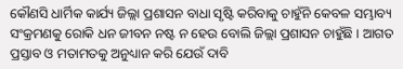କୌଣସି ଧାର୍ମିକ କାର୍ଯ୍ୟ ଜିଲ୍ଲା ପ୍ରଶାସନ ବାଧା ସୃଷ୍ଟି କରିବାକୁ ଚାହୁଁନି କେବଳ ସମ୍ଭାବ୍ୟ ସଂକ୍ରମଣକୁ ରୋକି ଧନ ଜୀବନ ନଷ୍ଟ ନ ହେଉ ବୋଲି ଜିଲ୍ଲା ପ୍ରଶାସନ ଚାହୁଁଛି । ଆଗତ ପ୍ରସ୍ତାବ ଓ ମତାମତକୁ ଅନୁଧ୍ୟାନ କରି ଯେଉଁ ଦାବି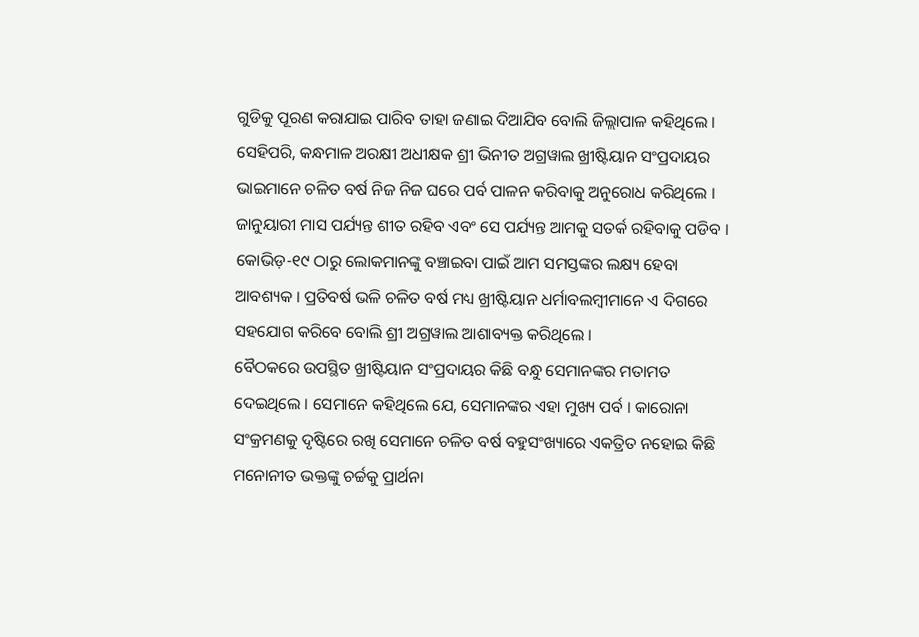ଗୁଡିକୁ ପୂରଣ କରାଯାଇ ପାରିବ ତାହା ଜଣାଇ ଦିଆଯିବ ବୋଲି ଜିଲ୍ଲାପାଳ କହିଥିଲେ ।
ସେହିପରି, କନ୍ଧମାଳ ଅରକ୍ଷୀ ଅଧୀକ୍ଷକ ଶ୍ରୀ ଭିନୀତ ଅଗ୍ରୱାଲ ଖ୍ରୀଷ୍ଟିୟାନ ସଂପ୍ରଦାୟର ଭାଇମାନେ ଚଳିତ ବର୍ଷ ନିଜ ନିଜ ଘରେ ପର୍ବ ପାଳନ କରିବାକୁ ଅନୁରୋଧ କରିଥିଲେ । ଜାନୁୟାରୀ ମାସ ପର୍ଯ୍ୟନ୍ତ ଶୀତ ରହିବ ଏବଂ ସେ ପର୍ଯ୍ୟନ୍ତ ଆମକୁ ସତର୍କ ରହିବାକୁ ପଡିବ । କୋଭିଡ଼-୧୯ ଠାରୁ ଲୋକମାନଙ୍କୁ ବଞ୍ଚାଇବା ପାଇଁ ଆମ ସମସ୍ତଙ୍କର ଲକ୍ଷ୍ୟ ହେବା ଆବଶ୍ୟକ । ପ୍ରତିବର୍ଷ ଭଳି ଚଳିତ ବର୍ଷ ମଧ୍ୟ ଖ୍ରୀଷ୍ଟିୟାନ ଧର୍ମାବଲମ୍ବୀମାନେ ଏ ଦିଗରେ ସହଯୋଗ କରିବେ ବୋଲି ଶ୍ରୀ ଅଗ୍ରୱାଲ ଆଶାବ୍ୟକ୍ତ କରିଥିଲେ ।
ବୈଠକରେ ଉପସ୍ଥିତ ଖ୍ରୀଷ୍ଟିୟାନ ସଂପ୍ରଦାୟର କିଛି ବନ୍ଧୁ ସେମାନଙ୍କର ମତାମତ ଦେଇଥିଲେ । ସେମାନେ କହିଥିଲେ ଯେ, ସେମାନଙ୍କର ଏହା ମୁଖ୍ୟ ପର୍ବ । କାରୋନା ସଂକ୍ରମଣକୁ ଦୃଷ୍ଟିରେ ରଖି ସେମାନେ ଚଳିତ ବର୍ଷ ବହୁସଂଖ୍ୟାରେ ଏକତ୍ରିତ ନହୋଇ କିଛି ମନୋନୀତ ଭକ୍ତଙ୍କୁ ଚର୍ଚ୍ଚକୁ ପ୍ରାର୍ଥନା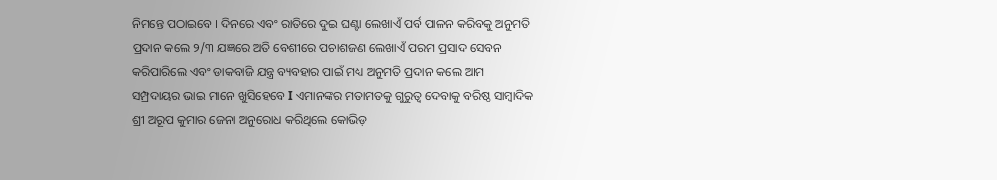ନିମନ୍ତେ ପଠାଇବେ । ଦିନରେ ଏବଂ ରାତିରେ ଦୁଇ ଘଣ୍ଟା ଲେଖାଏଁ ପର୍ବ ପାଳନ କରିବକୁ ଅନୁମତି ପ୍ରଦାନ କଲେ ୨/୩ ଯଜ୍ଞରେ ଅତି ବେଶୀରେ ପଚାଶଜଣ ଲେଖାଏଁ ପରମ ପ୍ରସାଦ ସେବନ କରିପାରିଲେ ଏବଂ ଡାକବାଜି ଯନ୍ତ୍ର ବ୍ୟବହାର ପାଇଁ ମଧ୍ୟ ଅନୁମତି ପ୍ରଦାନ କଲେ ଆମ ସମ୍ପ୍ରଦାୟର ଭାଇ ମାନେ ଖୁସିହେବେ I ଏମାନଙ୍କର ମତାମତକୁ ଗୁରୁତ୍ୱ ଦେବାକୁ ବରିଷ୍ଠ ସାମ୍ବାଦିକ ଶ୍ରୀ ଅରୂପ କୁମାର ଜେନା ଅନୁରୋଧ କରିଥିଲେ କୋଭିଡ଼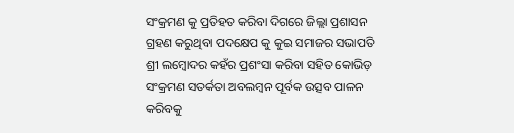ସଂକ୍ରମଣ କୁ ପ୍ରତିହତ କରିବା ଦିଗରେ ଜିଲ୍ଲା ପ୍ରଶାସନ ଗ୍ରହଣ କରୁଥିବା ପଦକ୍ଷେପ କୁ କୁଇ ସମାଜର ସଭାପତି ଶ୍ରୀ ଲମ୍ବୋଦର କହଁର ପ୍ରଶଂସା କରିବା ସହିତ କୋଭିଡ଼ ସଂକ୍ରମଣ ସତର୍କତା ଅବଲମ୍ବନ ପୂର୍ବକ ଉତ୍ସବ ପାଳନ କରିବକୁ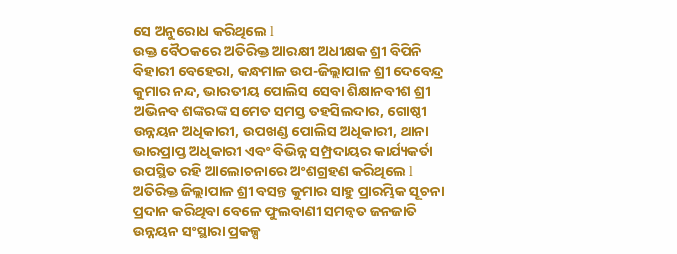ସେ ଅନୁରୋଧ କରିଥିଲେ l
ଉକ୍ତ ବୈଠକରେ ଅତିରିକ୍ତ ଆରକ୍ଷୀ ଅଧୀକ୍ଷକ ଶ୍ରୀ ବିପିନି ବିହାରୀ ବେହେରା, କନ୍ଧମାଳ ଉପ-ଜିଲ୍ଲାପାଳ ଶ୍ରୀ ଦେବେନ୍ଦ୍ର କୁମାର ନନ୍ଦ, ଭାରତୀୟ ପୋଲିସ ସେବା ଶିକ୍ଷାନବୀଶ ଶ୍ରୀ ଅଭିନବ ଶଙ୍କରଙ୍କ ସମେତ ସମସ୍ତ ତହସିଲଦାର, ଗୋଷ୍ଠୀ ଉନ୍ନୟନ ଅଧିକାରୀ, ଉପଖଣ୍ଡ ପୋଲିସ ଅଧିକାରୀ, ଥାନା ଭାରପ୍ରାପ୍ତ ଅଧିକାରୀ ଏବଂ ବିଭିନ୍ନ ସମ୍ପ୍ରଦାୟର କାର୍ଯ୍ୟକର୍ତା ଉପସ୍ଥିତ ରହି ଆଲୋଚନାରେ ଅଂଶଗ୍ରହଣ କରିଥିଲେ l ଅତିରିକ୍ତ ଜିଲ୍ଲାପାଳ ଶ୍ରୀ ବସନ୍ତ କୁମାର ସାହୁ ପ୍ରାରମ୍ଭିକ ସୂଚନା ପ୍ରଦାନ କରିଥିବା ବେଳେ ଫୁଲବାଣୀ ସମନ୍ଵତ ଜନଜାତି ଉନ୍ନୟନ ସଂସ୍ଥାରା ପ୍ରକଳ୍ପ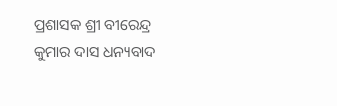ପ୍ରଶାସକ ଶ୍ରୀ ବୀରେନ୍ଦ୍ର କୁମାର ଦାସ ଧନ୍ୟବାଦ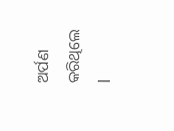ଅର୍ପଣ କରିଥିଲେ l